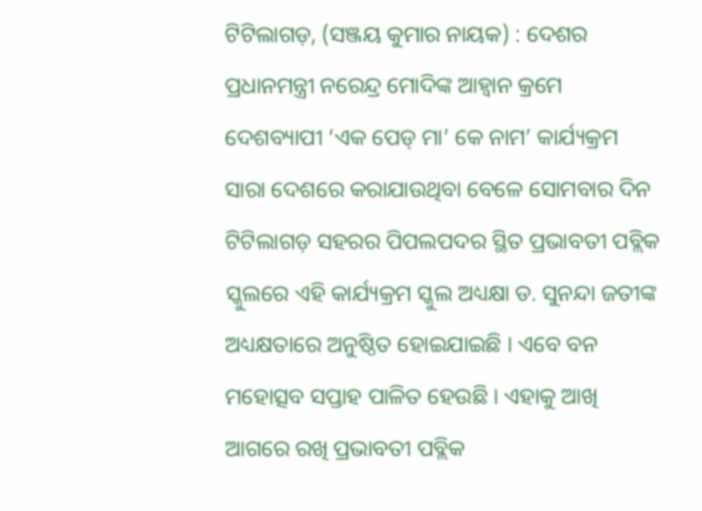ଟିଟିଲାଗଡ଼, (ସଞ୍ଜୟ କୁମାର ନାୟକ) : ଦେଶର ପ୍ରଧାନମନ୍ତ୍ରୀ ନରେନ୍ଦ୍ର ମୋଦିଙ୍କ ଆହ୍ଵାନ କ୍ରମେ ଦେଶବ୍ୟାପୀ ‘ଏକ ପେଡ୍ ମା’ କେ ନାମ’ କାର୍ଯ୍ୟକ୍ରମ ସାରା ଦେଶରେ କରାଯାଉଥିବା ବେଳେ ସୋମବାର ଦିନ ଟିଟିଲାଗଡ଼ ସହରର ପିପଲପଦର ସ୍ଥିତ ପ୍ରଭାବତୀ ପବ୍ଲିକ ସ୍କୁଲରେ ଏହି କାର୍ଯ୍ୟକ୍ରମ ସ୍କୁଲ ଅଧ୍ୟକ୍ଷା ଡ. ସୁନନ୍ଦା ଜତୀଙ୍କ ଅଧ୍ୟକ୍ଷତାରେ ଅନୁଷ୍ଠିତ ହୋଇଯାଇଛି । ଏବେ ବନ ମହୋତ୍ସବ ସପ୍ତାହ ପାଳିତ ହେଉଛି । ଏହାକୁ ଆଖି ଆଗରେ ରଖି ପ୍ରଭାବତୀ ପବ୍ଲିକ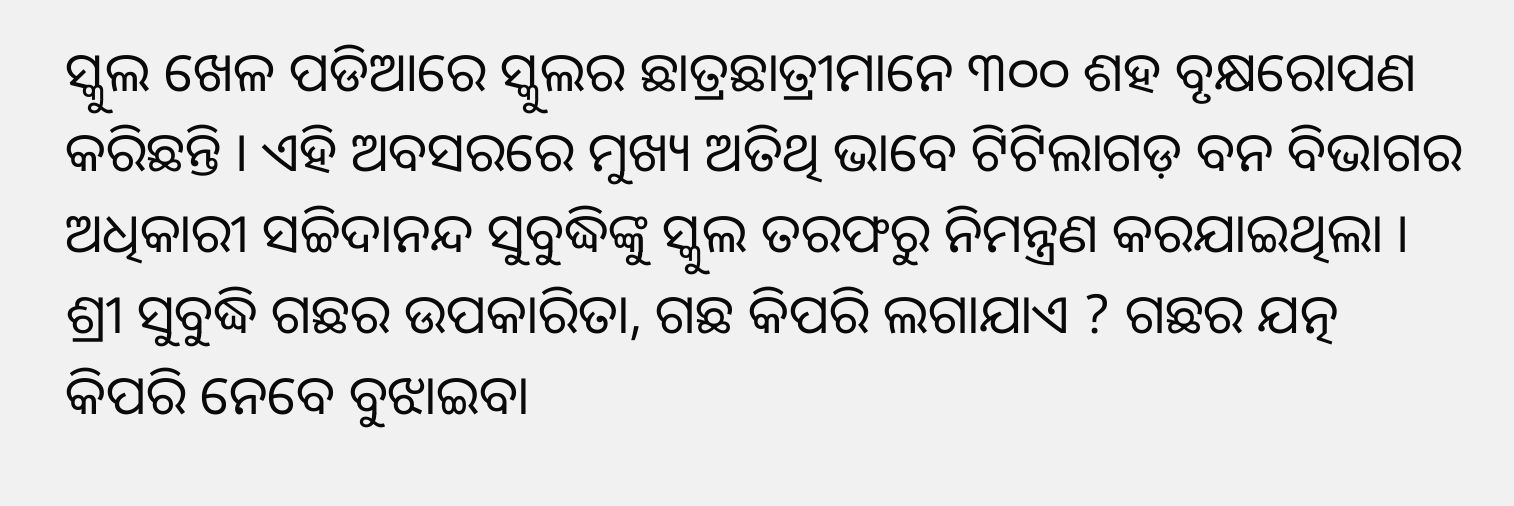ସ୍କୁଲ ଖେଳ ପଡିଆରେ ସ୍କୁଲର ଛାତ୍ରଛାତ୍ରୀମାନେ ୩୦୦ ଶହ ବୃକ୍ଷରୋପଣ କରିଛନ୍ତି । ଏହି ଅବସରରେ ମୁଖ୍ୟ ଅତିଥି ଭାବେ ଟିଟିଲାଗଡ଼ ବନ ବିଭାଗର ଅଧିକାରୀ ସଚ୍ଚିଦାନନ୍ଦ ସୁବୁଦ୍ଧିଙ୍କୁ ସ୍କୁଲ ତରଫରୁ ନିମନ୍ତ୍ରଣ କରଯାଇଥିଲା । ଶ୍ରୀ ସୁବୁଦ୍ଧି ଗଛର ଉପକାରିତା, ଗଛ କିପରି ଲଗାଯାଏ ? ଗଛର ଯତ୍ନ କିପରି ନେବେ ବୁଝାଇବା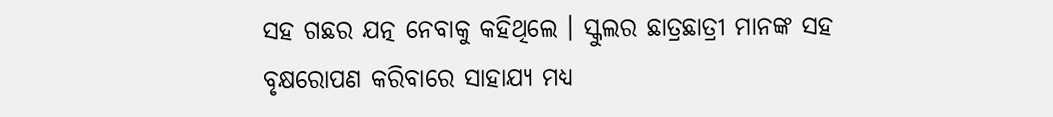ସହ ଗଛର ଯତ୍ନ ନେବାକୁ କହିଥିଲେ । ସ୍କୁଲର ଛାତ୍ରଛାତ୍ରୀ ମାନଙ୍କ ସହ ବୃକ୍ଷରୋପଣ କରିବାରେ ସାହାଯ୍ୟ ମଧ୍ୟ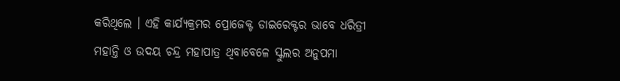କରିଥିଲେ । ଏହି କାର୍ଯ୍ୟକ୍ରମର ପ୍ରୋଜେକ୍ଟ ଡାଇରେକ୍ଟର ଭାବେ ଧରିତ୍ରୀ ମହାନ୍ତି ଓ ଉଦୟ ଚନ୍ଦ୍ର ମହାପାତ୍ର ଥିବାବେଳେ ସ୍କୁଲର ଅନୁପମା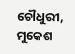ଚୌଧୁରୀ, ମୁକେଶ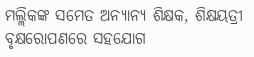ମଲ୍ଲିକଙ୍କ ସମେତ ଅନ୍ୟାନ୍ୟ ଶିକ୍ଷକ, ଶିକ୍ଷୟତ୍ରୀ ବୃକ୍ଷରୋପଣରେ ସହଯୋଗ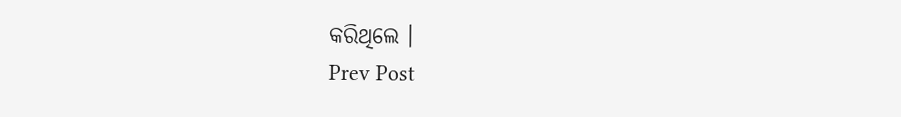କରିଥିଲେ ।
Prev Post